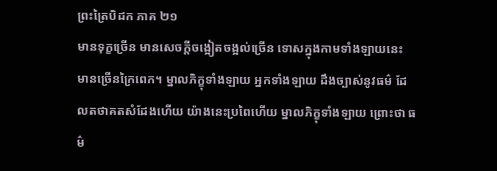ព្រះត្រៃបិដក ភាគ ២១
មានទុក្ខច្រើន មានសេចក្តីចង្អៀតចង្អល់ច្រើន ទោសក្នុងកាមទាំងឡាយនេះ មានច្រើនក្រៃពេក។ ម្នាលភិក្ខុទាំងឡាយ អ្នកទាំងឡាយ ដឹងច្បាស់នូវធម៌ ដែលតថាគតសំដែងហើយ យ៉ាងនេះប្រពៃហើយ ម្នាលភិក្ខុទាំងឡាយ ព្រោះថា ធម៌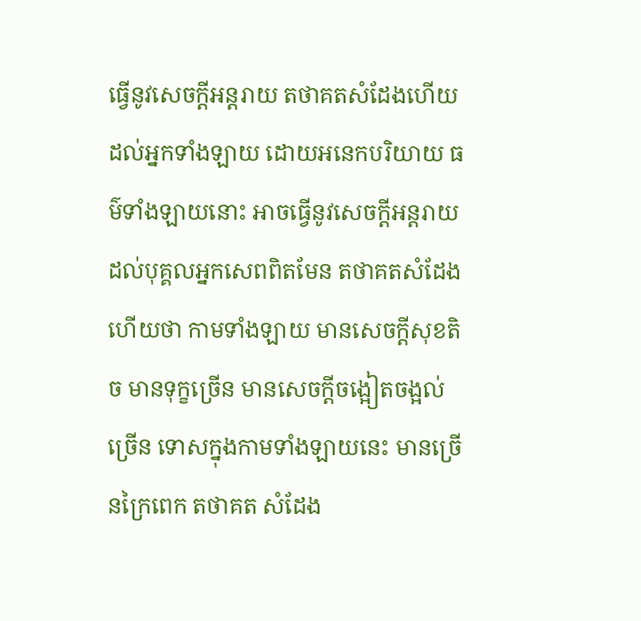ធ្វើនូវសេចក្តីអន្តរាយ តថាគតសំដែងហើយ ដល់អ្នកទាំងឡាយ ដោយអនេកបរិយាយ ធម៌ទាំងឡាយនោះ អាចធ្វើនូវសេចក្តីអន្តរាយ ដល់បុគ្គលអ្នកសេពពិតមែន តថាគតសំដែងហើយថា កាមទាំងឡាយ មានសេចក្តីសុខតិច មានទុក្ខច្រើន មានសេចក្តីចង្អៀតចង្អល់ច្រើន ទោសក្នុងកាមទាំងឡាយនេះ មានច្រើនក្រៃពេក តថាគត សំដែង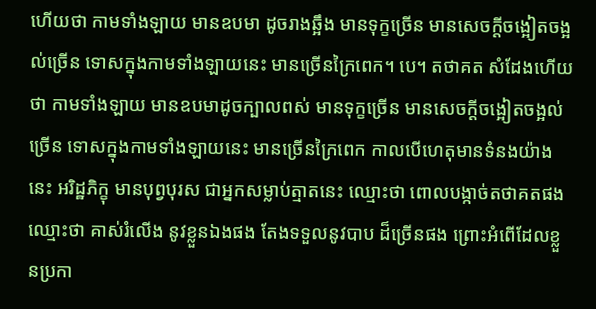ហើយថា កាមទាំងឡាយ មានឧបមា ដូចរាងឆ្អឹង មានទុក្ខច្រើន មានសេចក្តីចង្អៀតចង្អល់ច្រើន ទោសក្នុងកាមទាំងឡាយនេះ មានច្រើនក្រៃពេក។ បេ។ តថាគត សំដែងហើយថា កាមទាំងឡាយ មានឧបមាដូចក្បាលពស់ មានទុក្ខច្រើន មានសេចក្តីចង្អៀតចង្អល់ច្រើន ទោសក្នុងកាមទាំងឡាយនេះ មានច្រើនក្រៃពេក កាលបើហេតុមានទំនងយ៉ាងនេះ អរិដ្ឋភិក្ខុ មានបុព្វបុរស ជាអ្នកសម្លាប់ត្មាតនេះ ឈ្មោះថា ពោលបង្កាច់តថាគតផង ឈ្មោះថា គាស់រំលើង នូវខ្លួនឯងផង តែងទទួលនូវបាប ដ៏ច្រើនផង ព្រោះអំពើដែលខ្លួនប្រកា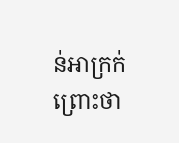ន់អាក្រក់ ព្រោះថា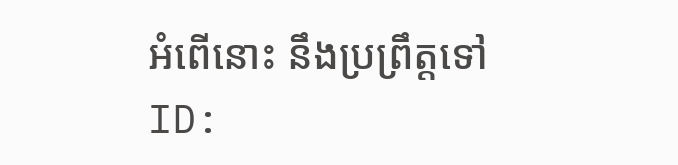អំពើនោះ នឹងប្រព្រឹត្តទៅ
ID: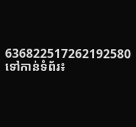636822517262192580
ទៅកាន់ទំព័រ៖